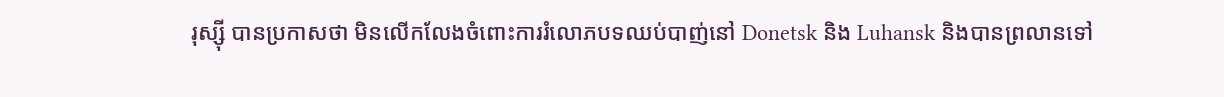រុស្ស៊ី បានប្រកាសថា មិនលើកលែងចំពោះការរំលោភបទឈប់បាញ់នៅ Donetsk និង Luhansk និងបានព្រលានទៅ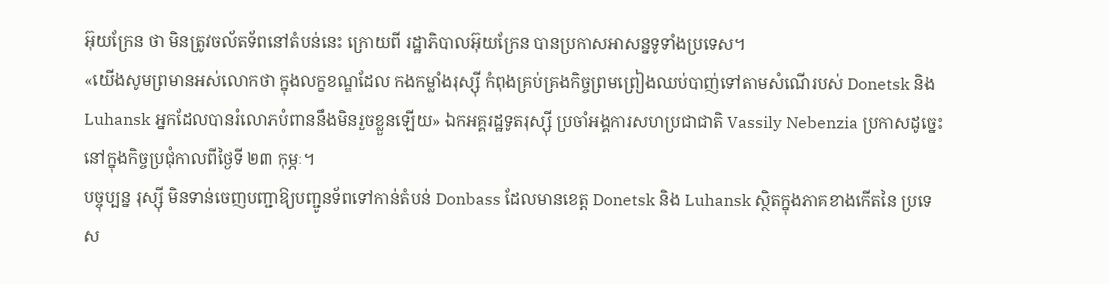អ៊ុយក្រែន ថា មិនត្រូវចល័តទ័ពនៅតំបន់នេះ ក្រោយពី រដ្ឋាភិបាលអ៊ុយក្រែន បានប្រកាសអាសន្នទូទាំងប្រទេស។
«យើងសូមព្រមានអស់លោកថា ក្នុងលក្ខខណ្ឌដែល កងកម្លាំងរុស្ស៊ី កំពុងគ្រប់គ្រងកិច្ចព្រមព្រៀងឈប់បាញ់ទៅតាមសំណើរបស់ Donetsk និង Luhansk អ្នកដែលបានរំលោភបំពាននឹងមិនរួចខ្លួនឡើយ» ឯកអគ្គរដ្ឋទូតរុស្ស៊ី ប្រចាំអង្គការសហប្រជាជាតិ Vassily Nebenzia ប្រកាសដូច្នេះនៅក្នុងកិច្ចប្រជុំកាលពីថ្ងៃទី ២៣ កុម្ភៈ។
បច្ចុប្បន្ន រុស្ស៊ី មិនទាន់ចេញបញ្ជាឱ្យបញ្ជូនទ័ពទៅកាន់តំបន់ Donbass ដែលមានខេត្ត Donetsk និង Luhansk ស្ថិតក្នុងភាគខាងកើតនៃ ប្រទេស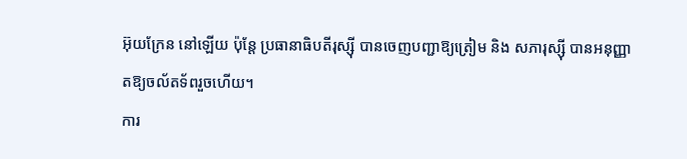អ៊ុយក្រែន នៅឡើយ ប៉ុន្តែ ប្រធានាធិបតីរុស្ស៊ី បានចេញបញ្ជាឱ្យត្រៀម និង សភារុស្ស៊ី បានអនុញ្ញាតឱ្យចល័តទ័ពរួចហើយ។
ការ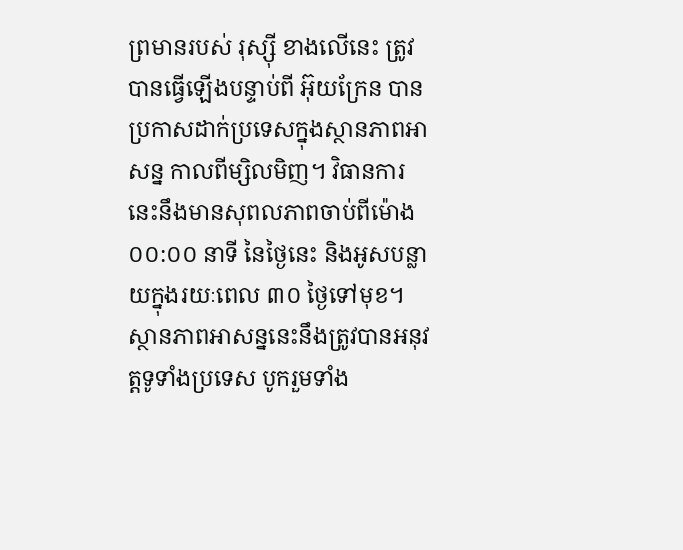ព្រមានរបស់ រុស្ស៊ី ខាងលើនេះ ត្រូវបានធ្វើឡើងបន្ទាប់ពី អ៊ុយក្រែន បានប្រកាសដាក់ប្រទេសក្នុងស្ថានភាពអាសន្ន កាលពីម្សិលមិញ។ វិធានការនេះនឹងមានសុពលភាពចាប់ពីម៉ោង ០០:០០ នាទី នៃថ្ងៃនេះ និងអូសបន្លាយក្នុងរយៈពេល ៣០ ថ្ងៃទៅមុខ។ ស្ថានភាពអាសន្ននេះនឹងត្រូវបានអនុវត្តទូទាំងប្រទេស បូករួមទាំង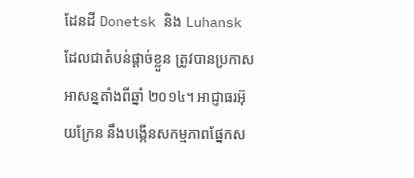ដែនដី Donetsk និង Luhansk ដែលជាតំបន់ផ្ដាច់ខ្លួន ត្រូវបានប្រកាសអាសន្នតាំងពីឆ្នាំ ២០១៤។ អាជ្ញាធរអ៊ុយក្រែន នឹងបង្កើនសកម្មភាពផ្នែកស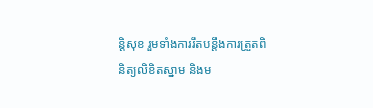ន្តិសុខ រួមទាំងការរឹតបន្តឹងការត្រួតពិនិត្យលិខិតស្នាម និងម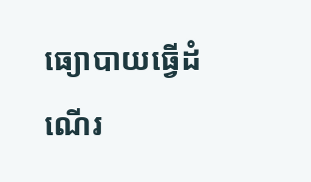ធ្យោបាយធ្វើដំណើរ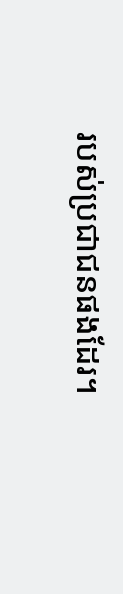របស់ប្រជាជនផងដែរ។